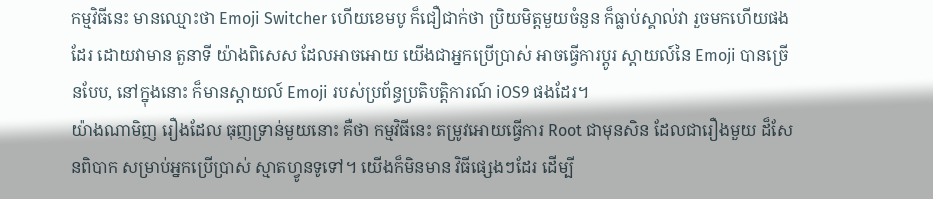កម្មវិធីនេះ មានឈ្មោះថា Emoji Switcher ហើយខេមបូ ក៏ជឿជាក់ថា ប្រិយមិត្តមួយចំនួន ក៏ធ្លាប់ស្គាល់វា រួចមកហើយផងដែរ ដោយវាមាន តួនាទី យ៉ាងពិសេស ដែលអាចអោយ យើងជាអ្នកប្រើប្រាស់ អាចធ្វើការប្តូរ ស្តាយល៍នៃ Emoji បានច្រើនបែប, នៅក្នុងនោះ ក៏មានស្តាយល៍ Emoji របស់ប្រព័ន្ធប្រតិបត្តិការណ៍ iOS9 ផងដែរ។
យ៉ាងណាមិញ រឿងដែល ធុញទ្រាន់មួយនោះ គឺថា កម្មវិធីនេះ តម្រូវអោយធ្វើការ Root ជាមុនសិន ដែលជារឿងមួយ ដ៏សែនពិបាក សម្រាប់អ្នកប្រើប្រាស់ ស្មាតហ្វូនទូទៅ។ យើងក៏មិនមាន វិធីផ្សេងៗដែរ ដើម្បី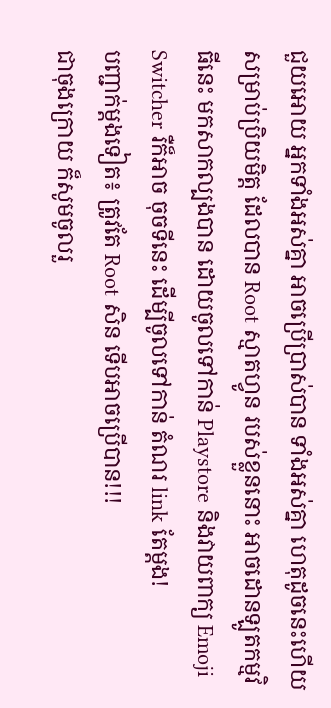ជួយអោយ អ្នកទាំងអស់គ្នា អាចប្រើប្រាស់បាន ទាំងអស់គ្នា ហេតុដូចនេះហើយ សម្រាប់ប្រិយមិត្ត ដែលបាន Root ស្មាតហ្វូន របស់ខ្លួននោះ អាចដោនឡូតកម្មវិធីនេះ មកសាកល្បងបាន ដោយចូលទៅកាន់ Playstore និងវាយពាក្យ Emoji Switcher រឺក៏អាច ចុចទីនេះ ដើម្បីចូលទៅកាន់ តំណរ link តែម្តង!
បញ្ជាក់ម្តងទៀត៖ ត្រូវតែ Root សិន ទើបអាចប្រើបាន!!!
ជាចុងក្រោយ ក៏សូមចូលរួ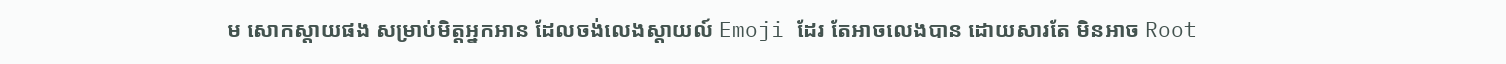ម សោកស្តាយផង សម្រាប់មិត្តអ្នកអាន ដែលចង់លេងស្តាយល៍ Emoji ដែរ តែអាចលេងបាន ដោយសារតែ មិនអាច Root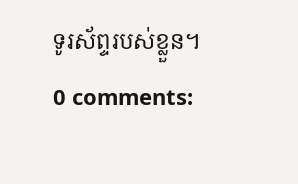ទូរស័ព្ទរបស់ខ្លួន។
0 comments: